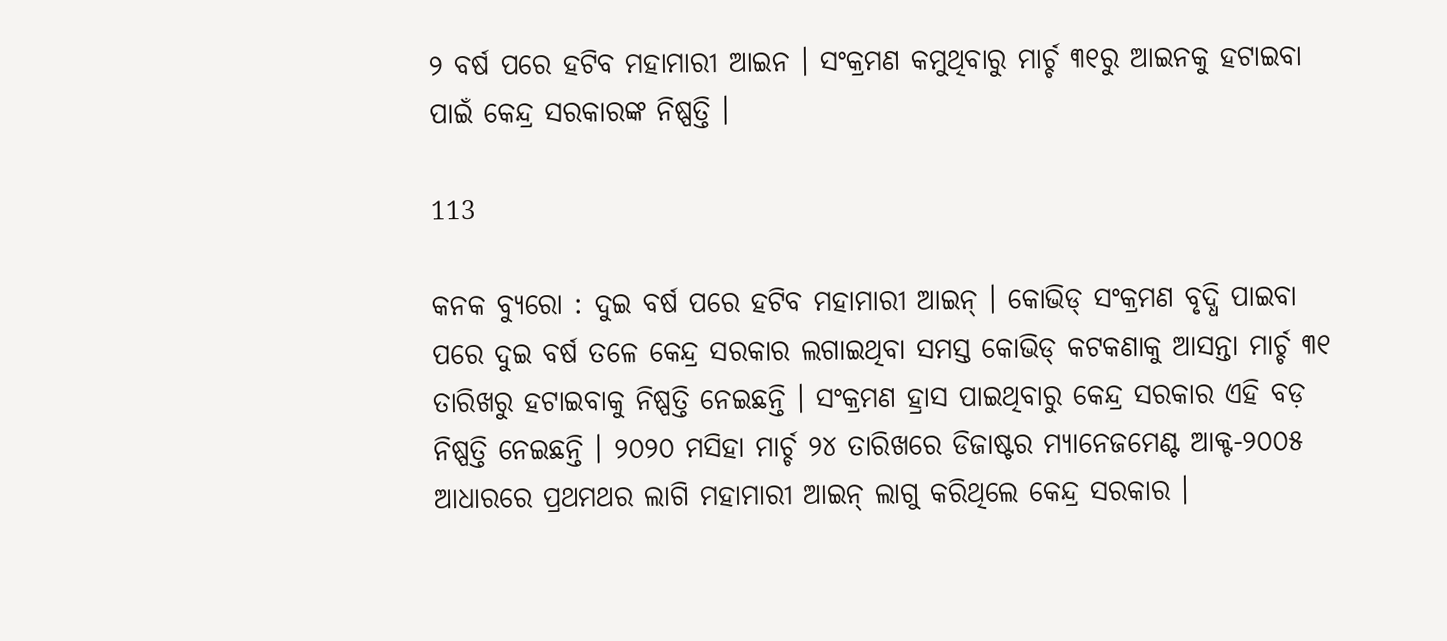୨ ବର୍ଷ ପରେ ହଟିବ ମହାମାରୀ ଆଇନ । ସଂକ୍ରମଣ କମୁଥିବାରୁ ମାର୍ଚ୍ଚ ୩୧ରୁ ଆଇନକୁ ହଟାଇବା ପାଇଁ କେନ୍ଦ୍ର ସରକାରଙ୍କ ନିଷ୍ପତ୍ତି ।

113

କନକ ବ୍ୟୁରୋ : ଦୁଇ ବର୍ଷ ପରେ ହଟିବ ମହାମାରୀ ଆଇନ୍ । କୋଭିଡ୍ ସଂକ୍ରମଣ ବୃଦ୍ଧି ପାଇବା ପରେ ଦୁଇ ବର୍ଷ ତଳେ କେନ୍ଦ୍ର ସରକାର ଲଗାଇଥିବା ସମସ୍ତ କୋଭିଡ୍ କଟକଣାକୁ ଆସନ୍ତା ମାର୍ଚ୍ଚ ୩୧ ତାରିଖରୁ ହଟାଇବାକୁ ନିଷ୍ପତ୍ତି ନେଇଛନ୍ତି । ସଂକ୍ରମଣ ହ୍ରାସ ପାଇଥିବାରୁ କେନ୍ଦ୍ର ସରକାର ଏହି ବଡ଼ ନିଷ୍ପତ୍ତି ନେଇଛନ୍ତି । ୨୦୨୦ ମସିହା ମାର୍ଚ୍ଚ ୨୪ ତାରିଖରେ ଡିଜାଷ୍ଟର ମ୍ୟାନେଜମେଣ୍ଟ ଆକ୍ଟ-୨୦୦୫ ଆଧାରରେ ପ୍ରଥମଥର ଲାଗି ମହାମାରୀ ଆଇନ୍ ଲାଗୁ କରିଥିଲେ କେନ୍ଦ୍ର ସରକାର ।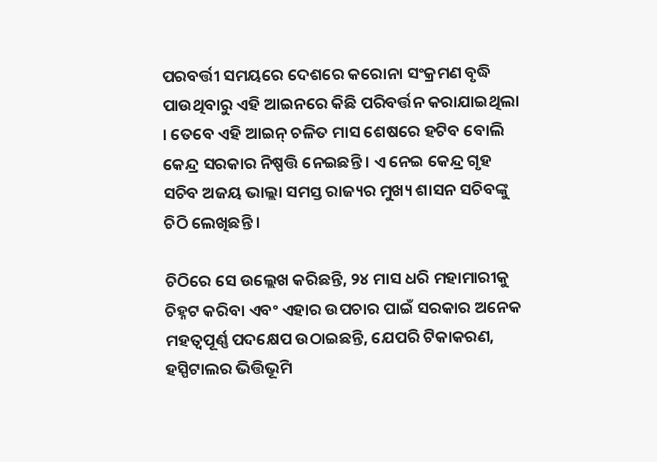ପରବର୍ତ୍ତୀ ସମୟରେ ଦେଶରେ କରୋନା ସଂକ୍ରମଣ ବୃଦ୍ଧି ପାଉଥିବାରୁ ଏହି ଆଇନରେ କିଛି ପରିବର୍ତ୍ତନ କରାଯାଇଥିଲା । ତେବେ ଏହି ଆଇନ୍ ଚଳିତ ମାସ ଶେଷରେ ହଟିବ ବୋଲି କେନ୍ଦ୍ର ସରକାର ନିଷ୍ପତ୍ତି ନେଇଛନ୍ତି । ଏ ନେଇ କେନ୍ଦ୍ର ଗୃହ ସଚିବ ଅଜୟ ଭାଲ୍ଲା ସମସ୍ତ ରାଜ୍ୟର ମୁଖ୍ୟ ଶାସନ ସଚିବଙ୍କୁ ଚିଠି ଲେଖିଛନ୍ତି ।

ଚିଠିରେ ସେ ଉଲ୍ଲେଖ କରିଛନ୍ତି, ୨୪ ମାସ ଧରି ମହାମାରୀକୁ ଚିହ୍ନଟ କରିବା ଏବଂ ଏହାର ଉପଚାର ପାଇଁ ସରକାର ଅନେକ ମହତ୍ୱପୂର୍ଣ୍ଣ ପଦକ୍ଷେପ ଉଠାଇଛନ୍ତି, ଯେପରି ଟିକାକରଣ, ହସ୍ପିଟାଲର ଭିତ୍ତିଭୂମି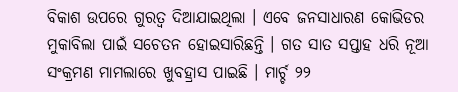ବିକାଶ ଉପରେ ଗୁରତ୍ୱ ଦିଆଯାଇଥିଲା । ଏବେ ଜନସାଧାରଣ କୋଭିଡର ମୁକାବିଲା ପାଇଁ ସଚେତନ ହୋଇସାରିଛନ୍ତି । ଗତ ସାତ ସପ୍ତାହ ଧରି ନୂଆ ସଂକ୍ରମଣ ମାମଲାରେ ଖୁବହ୍ରାସ ପାଇଛି । ମାର୍ଚ୍ଚ ୨୨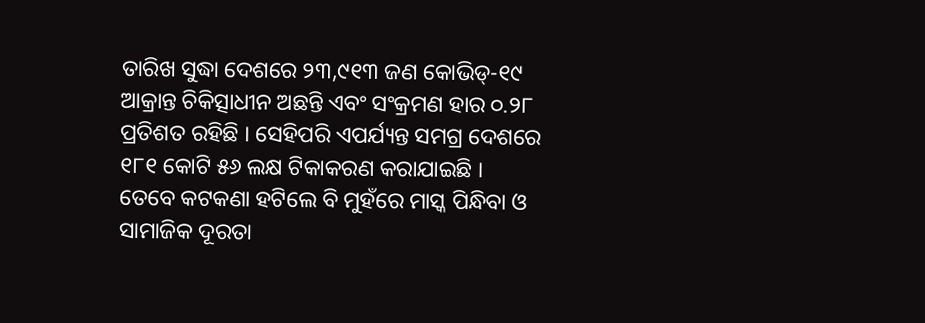ତାରିଖ ସୁଦ୍ଧା ଦେଶରେ ୨୩,୯୧୩ ଜଣ କୋଭିଡ୍-୧୯ ଆକ୍ରାନ୍ତ ଚିକିତ୍ସାଧୀନ ଅଛନ୍ତି ଏବଂ ସଂକ୍ରମଣ ହାର ୦.୨୮ ପ୍ରତିଶତ ରହିଛି । ସେହିପରି ଏପର୍ଯ୍ୟନ୍ତ ସମଗ୍ର ଦେଶରେ ୧୮୧ କୋଟି ୫୬ ଲକ୍ଷ ଟିକାକରଣ କରାଯାଇଛି । ତେବେ କଟକଣା ହଟିଲେ ବି ମୁହଁରେ ମାସ୍କ ପିନ୍ଧିବା ଓ ସାମାଜିକ ଦୂରତା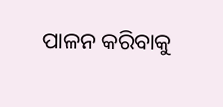ପାଳନ କରିବାକୁ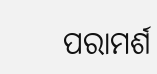ପରାମର୍ଶ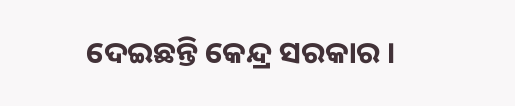ଦେଇଛନ୍ତି କେନ୍ଦ୍ର ସରକାର ।